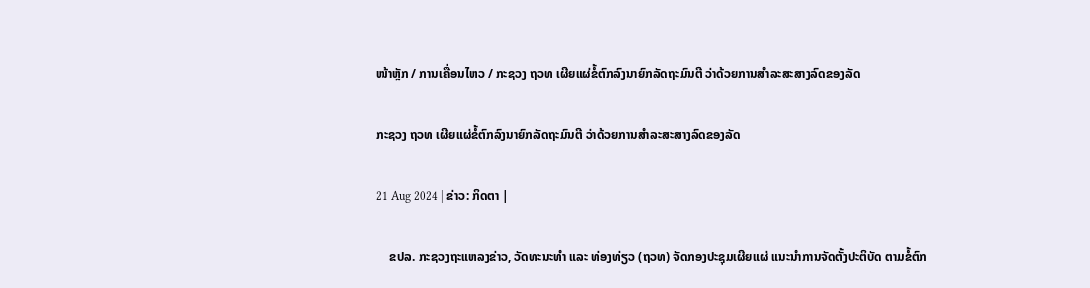ໜ້າຫຼັກ / ການເຄື່ອນໄຫວ / ກະຊວງ ຖວທ ເຜີຍແຜ່ຂໍ້ຕົກລົງນາຍົກລັດຖະມົນຕີ ວ່າດ້ວຍການສໍາລະສະສາງລົດຂອງລັດ

ກະຊວງ ຖວທ ເຜີຍແຜ່ຂໍ້ຕົກລົງນາຍົກລັດຖະມົນຕີ ວ່າດ້ວຍການສໍາລະສະສາງລົດຂອງລັດ

21 Aug 2024 | ຂ່າວ: ກິດຕາ |

    ຂປລ. ກະຊວງຖະແຫລງຂ່າວ, ວັດທະນະທໍາ ແລະ ທ່ອງທ່ຽວ (ຖວທ) ຈັດກອງປະຊຸມເຜີຍແຜ່ ແນະນໍາການຈັດຕັ້ງປະຕິບັດ ຕາມຂໍ້ຕົກ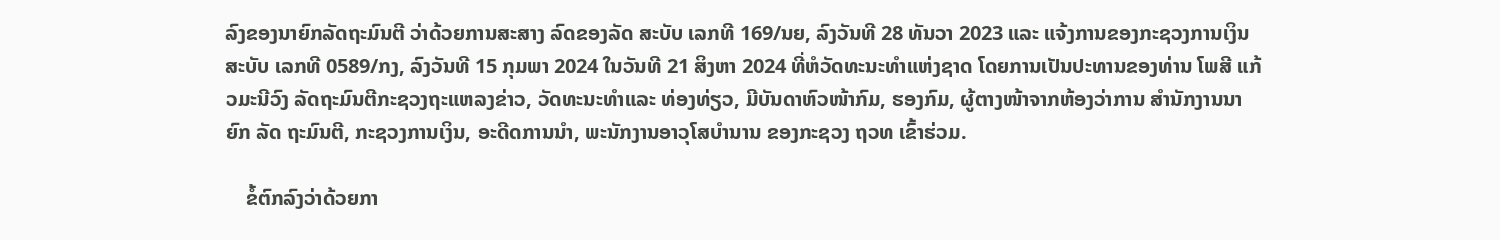ລົງຂອງນາຍົກລັດຖະມົນຕີ ວ່າດ້ວຍການສະສາງ ລົດຂອງລັດ ສະບັບ ເລກທີ 169/ນຍ, ລົງວັນທີ 28 ທັນວາ 2023 ແລະ ແຈ້ງການຂອງກະຊວງການເງິນ ສະບັບ ເລກທີ 0589/ກງ, ລົງວັນທີ 15 ກຸມພາ 2024 ໃນວັນທີ 21 ສິງຫາ 2024 ທີ່ຫໍວັດທະນະທໍາແຫ່ງຊາດ ໂດຍການເປັນປະທານຂອງທ່ານ ໂພສີ ແກ້ວມະນີວົງ ລັດຖະມົນຕີກະຊວງຖະແຫລງຂ່າວ, ວັດທະນະທຳແລະ ທ່ອງທ່ຽວ, ມີບັນດາຫົວໜ້າກົມ, ຮອງກົມ, ຜູ້ຕາງໜ້າຈາກຫ້ອງວ່າການ ສໍານັກງານນາຍົກ ລັດ ຖະມົນຕີ, ກະຊວງການເງິນ, ອະດີດການນໍາ, ພະນັກງານອາວຸໂສບໍານານ ຂອງກະຊວງ ຖວທ ເຂົ້າຮ່ວມ.

    ຂໍ້ຕົກລົງວ່າດ້ວຍກາ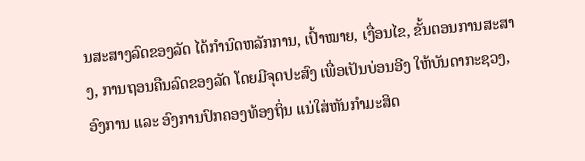ນສະສາງລົດຂອງລັດ ໄດ້ກໍານົດຫລັກການ, ເປົ້າໝາຍ, ເງື່ອນໄຂ, ຂັ້ນຕອນການສະສາງ, ການຖອນຄືນລົດຂອງລັດ ໂດຍມີຈຸດປະສົງ ເພື່ອເປັນບ່ອນອີງ ໃຫ້ບັນດາກະຊວງ, ອົງການ ແລະ ອົງການປົກຄອງທ້ອງຖິ່ນ ແນ່ໃສ່ຫັນກໍາມະສິດ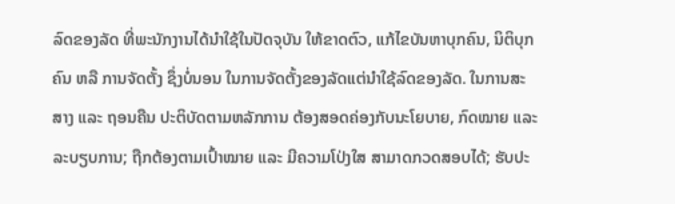ລົດຂອງລັດ ທີ່ພະນັກງານໄດ້ນໍາໃຊ້ໃນປັດຈຸບັນ ໃຫ້ຂາດຕົວ, ແກ້ໄຂບັນຫາບຸກຄົນ, ນິຕິບຸກຄົນ ຫລື ການຈັດຕັ້ງ ຊຶ່ງບໍ່ນອນ ໃນການຈັດຕັ້ງຂອງລັດແຕ່ນໍາໃຊ້ລົດຂອງລັດ. ໃນການສະສາງ ແລະ ຖອນຄືນ ປະຕິບັດຕາມຫລັກການ ຕ້ອງສອດຄ່ອງກັບນະໂຍບາຍ, ກົດໝາຍ ແລະ ລະບຽບການ; ຖືກຕ້ອງຕາມເປົ້າໝາຍ ແລະ ມີຄວາມໂປ່ງໃສ ສາມາດກວດສອບໄດ້; ຮັບປະ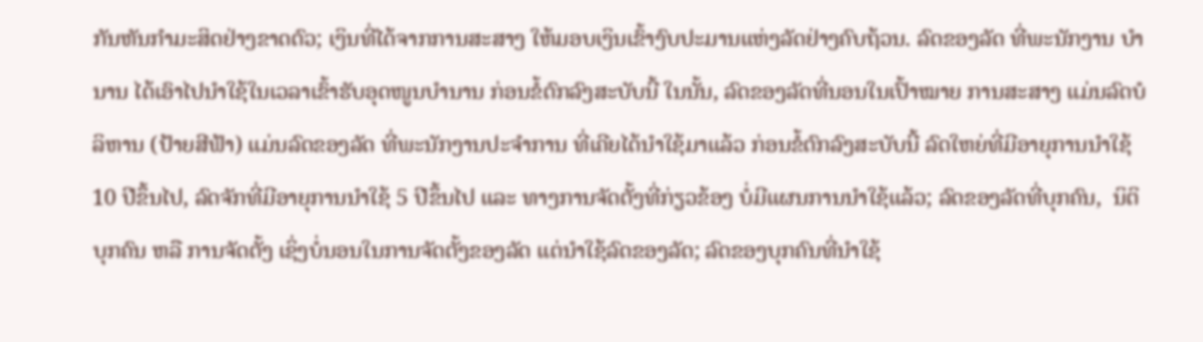ກັນຫັນກໍາມະສິດຢ່າງຂາດຕົວ; ເງິນທີ່ໄດ້ຈາກການສະສາງ ໃຫ້ມອບເງິນເຂົ້າງົບປະມານແຫ່ງລັດຢ່າງຄົບຖ້ວນ. ລົດຂອງລັດ ທີ່ພະນັກງານ ບໍານານ ໄດ້ເອົາໄປນໍາໃຊ້ໃນເວລາເຂົ້າຮັບອຸດໜູນບໍານານ ກ່ອນຂໍ້ຕົກລົງສະບັບນີ້ ໃນນັ້ນ, ລົດຂອງລັດທີ່ນອນໃນເປົ້າໝາຍ ການສະສາງ ແມ່ນລົດບໍລິຫານ (ປ້າຍສີຟ້າ) ແມ່ນລົດຂອງລັດ ທີ່ພະນັກງານປະຈໍາການ ທີ່ເຄີຍໄດ້ນໍາໃຊ້ມາແລ້ວ ກ່ອນຂໍ້ຕົກລົງສະບັບນີ້ ລົດໃຫຍ່ທີ່ມີອາຍຸການນໍາໃຊ້ 10 ປີຂຶ້ນໄປ, ລົດຈັກທີ່ມີອາຍຸການນໍາໃຊ້ 5 ປີຂຶ້ນໄປ ແລະ ທາງການຈັດຕັ້ງທີ່ກ່ຽວຂ້ອງ ບໍ່ມີແຜນການນໍາໃຊ້ແລ້ວ; ລົດຂອງລັດທີ່ບຸກຄົນ,  ນິຕິບຸກຄົນ ຫລື ການຈັດຕັ້ງ ເຊິ່ງບໍ່ນອນໃນການຈັດຕັ້ງຂອງລັດ ແຕ່ນໍາໃຊ້ລົດຂອງລັດ; ລົດຂອງບຸກຄົນທີ່ນໍາໃຊ້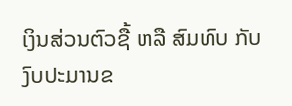ເງິນສ່ວນຕົວຊື້ ຫລື ສົມທົບ ກັບງົບປະມານຂ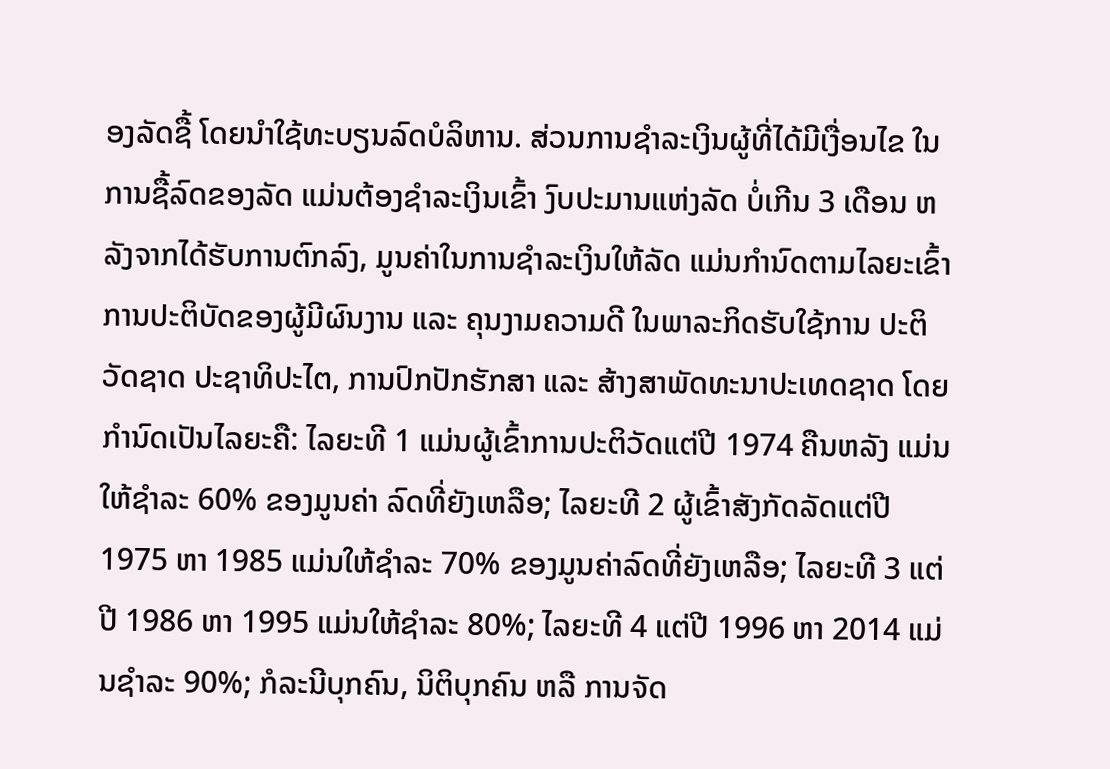ອງລັດຊື້ ໂດຍນໍາໃຊ້ທະບຽນລົດບໍລິຫານ. ສ່ວນການຊໍາລະເງິນຜູ້ທີ່ໄດ້ມີເງື່ອນໄຂ ໃນການຊື້ລົດຂອງລັດ ແມ່ນຕ້ອງຊໍາລະເງິນເຂົ້າ ງົບປະມານແຫ່ງລັດ ບໍ່ເກີນ 3 ເດືອນ ຫລັງຈາກໄດ້ຮັບການຕົກລົງ, ມູນຄ່າໃນການຊໍາລະເງິນໃຫ້ລັດ ແມ່ນກໍານົດຕາມໄລຍະເຂົ້າການປະຕິບັດຂອງຜູ້ມີຜົນງານ ແລະ ຄຸນງາມຄວາມດີ ໃນພາລະກິດຮັບໃຊ້ການ ປະຕິວັດຊາດ ປະຊາທິປະໄຕ, ການປົກປັກຮັກສາ ແລະ ສ້າງສາພັດທະນາປະເທດຊາດ ໂດຍກໍານົດເປັນໄລຍະຄື: ໄລຍະທີ 1 ແມ່ນຜູ້ເຂົ້າການປະຕິວັດແຕ່ປີ 1974 ຄືນຫລັງ ແມ່ນໃຫ້ຊໍາລະ 60% ຂອງມູນຄ່າ ລົດທີ່ຍັງເຫລືອ; ໄລຍະທີ 2 ຜູ້ເຂົ້າສັງກັດລັດແຕ່ປີ 1975 ຫາ 1985 ແມ່ນໃຫ້ຊໍາລະ 70% ຂອງມູນຄ່າລົດທີ່ຍັງເຫລືອ; ໄລຍະທີ 3 ແຕ່ປີ 1986 ຫາ 1995 ແມ່ນໃຫ້ຊໍາລະ 80%; ໄລຍະທີ 4 ແຕ່ປີ 1996 ຫາ 2014 ແມ່ນຊໍາລະ 90%; ກໍລະນີບຸກຄົນ, ນິຕິບຸກຄົນ ຫລື ການຈັດ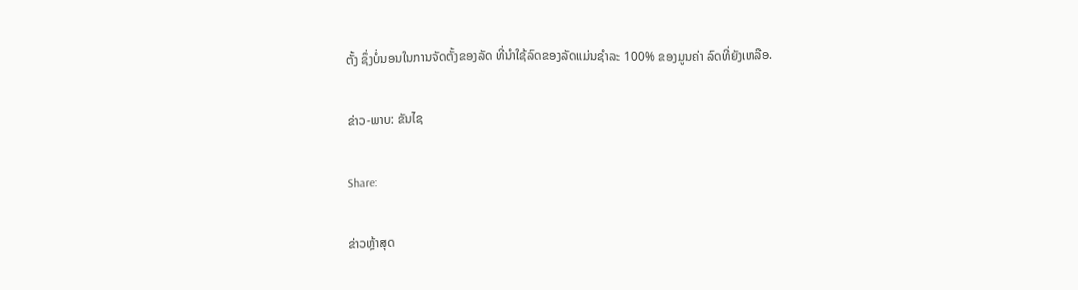ຕັ້ງ ຊຶ່ງບໍ່ນອນໃນການຈັດຕັ້ງຂອງລັດ ທີ່ນໍາໃຊ້ລົດຂອງລັດແມ່ນຊໍາລະ 100% ຂອງມູນຄ່າ ລົດທີ່ຍັງເຫລືອ.

ຂ່າວ-ພາບ: ຂັນໄຊ

Share:

ຂ່າວຫຼ້າສຸດ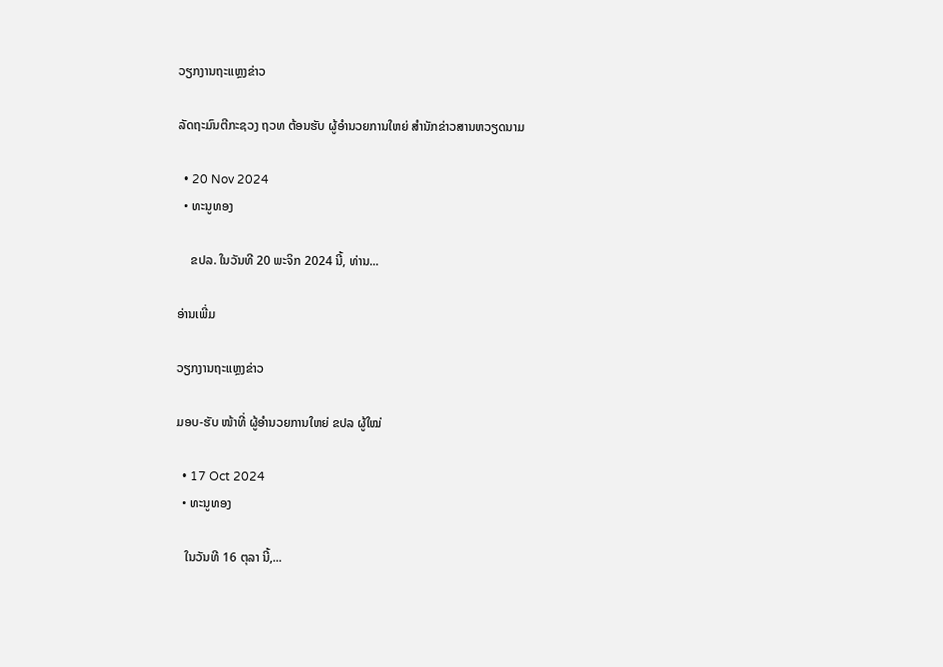ວຽກງານຖະແຫຼງຂ່າວ

ລັດຖະມົນຕີກະຊວງ ຖວທ ຕ້ອນຮັບ ຜູ້ອໍານວຍການໃຫຍ່ ສໍານັກຂ່າວສານຫວຽດນາມ

  • 20 Nov 2024
  • ທະນູທອງ

    ຂປລ. ໃນວັນທີ 20 ພະຈິກ 2024 ນີ້, ທ່ານ...

ອ່ານເພີ່ມ

ວຽກງານຖະແຫຼງຂ່າວ

ມອບ-ຮັບ ໜ້າທີ່ ຜູ້ອຳນວຍການໃຫຍ່ ຂປລ ຜູ້ໃໝ່

  • 17 Oct 2024
  • ທະນູທອງ

   ໃນວັນທີ 16 ຕຸລາ ນີ້,...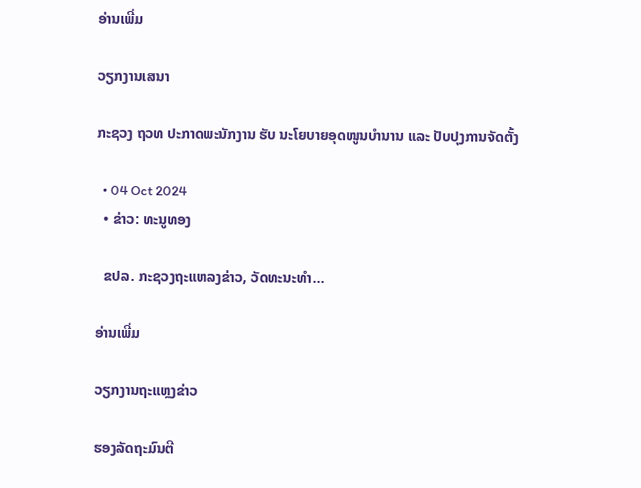ອ່ານເພີ່ມ

ວຽກງານເສນາ

ກະຊວງ ຖວທ ປະກາດພະນັກງານ ຮັບ ນະໂຍບາຍອຸດໜູນບຳນານ ແລະ ປັບປຸງການຈັດຕັ້ງ

  • 04 Oct 2024
  • ຂ່າວ: ທະນູທອງ

  ຂປລ. ກະຊວງຖະແຫລງຂ່າວ, ວັດທະນະທຳ...

ອ່ານເພີ່ມ

ວຽກງານຖະແຫຼງຂ່າວ

ຮອງລັດຖະມົນຕີ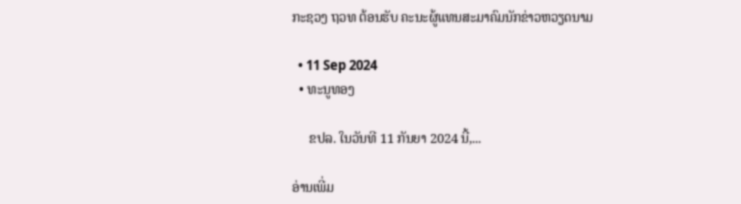ກະຊວງ ຖວທ ຕ້ອນຮັບ ຄະນະຜູ້ແທນສະມາຄົມນັກຂ່າວຫວຽດນາມ

  • 11 Sep 2024
  • ທະນູທອງ

     ຂປລ. ໃນວັນທີ 11 ກັນຍາ 2024 ນີ້,...

ອ່ານເພີ່ມ